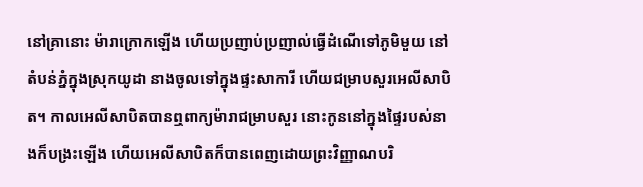នៅគ្រានោះ ម៉ារាក្រោកឡើង ហើយប្រញាប់ប្រញាល់ធ្វើដំណើទៅភូមិមួយ នៅតំបន់ភ្នំក្នុងស្រុកយូដា នាងចូលទៅក្នុងផ្ទះសាការី ហើយជម្រាបសួរអេលីសាបិត។ កាលអេលីសាបិតបានឮពាក្យម៉ារាជម្រាបសួរ នោះកូននៅក្នុងផ្ទៃរបស់នាងក៏បង្រះឡើង ហើយអេលីសាបិតក៏បានពេញដោយព្រះវិញ្ញាណបរិ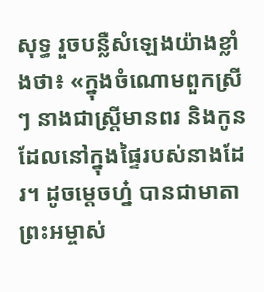សុទ្ធ រួចបន្លឺសំឡេងយ៉ាងខ្លាំងថា៖ «ក្នុងចំណោមពួកស្រីៗ នាងជាស្ត្រីមានពរ និងកូនដែលនៅក្នុងផ្ទៃរបស់នាងដែរ។ ដូចម្តេចហ្ន៎ បានជាមាតាព្រះអម្ចាស់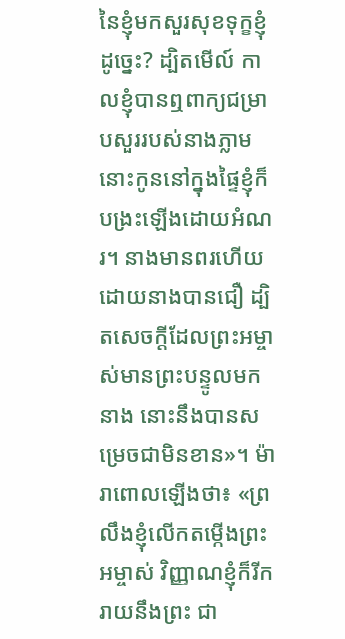នៃខ្ញុំមកសួរសុខទុក្ខខ្ញុំដូច្នេះ? ដ្បិតមើល៍ កាលខ្ញុំបានឮពាក្យជម្រាបសួររបស់នាងភ្លាម នោះកូននៅក្នុងផ្ទៃខ្ញុំក៏បង្រះឡើងដោយអំណរ។ នាងមានពរហើយ ដោយនាងបានជឿ ដ្បិតសេចក្តីដែលព្រះអម្ចាស់មានព្រះបន្ទូលមកនាង នោះនឹងបានសម្រេចជាមិនខាន»។ ម៉ារាពោលឡើងថា៖ «ព្រលឹងខ្ញុំលើកតម្កើងព្រះអម្ចាស់ វិញ្ញាណខ្ញុំក៏រីករាយនឹងព្រះ ជា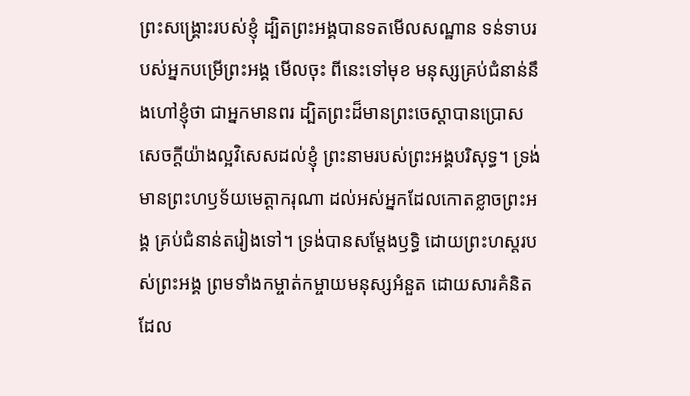ព្រះសង្គ្រោះរបស់ខ្ញុំ ដ្បិតព្រះអង្គបានទតមើលសណ្ឋាន ទន់ទាបរបស់អ្នកបម្រើព្រះអង្គ មើលចុះ ពីនេះទៅមុខ មនុស្សគ្រប់ជំនាន់នឹងហៅខ្ញុំថា ជាអ្នកមានពរ ដ្បិតព្រះដ៏មានព្រះចេស្តាបានប្រោស សេចក្តីយ៉ាងល្អវិសេសដល់ខ្ញុំ ព្រះនាមរបស់ព្រះអង្គបរិសុទ្ធ។ ទ្រង់មានព្រះហឫទ័យមេត្តាករុណា ដល់អស់អ្នកដែលកោតខ្លាចព្រះអង្គ គ្រប់ជំនាន់តរៀងទៅ។ ទ្រង់បានសម្តែងឫទ្ធិ ដោយព្រះហស្តរបស់ព្រះអង្គ ព្រមទាំងកម្ចាត់កម្ចាយមនុស្សអំនួត ដោយសារគំនិតដែល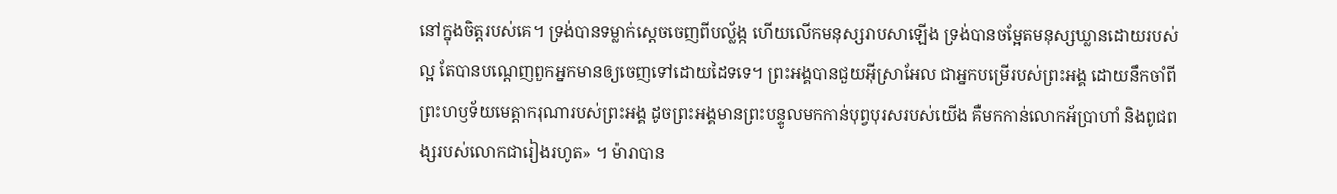នៅក្នុងចិត្តរបស់គេ។ ទ្រង់បានទម្លាក់ស្តេចចេញពីបល្ល័ង្ក ហើយលើកមនុស្សរាបសាឡើង ទ្រង់បានចម្អែតមនុស្សឃ្លានដោយរបស់ល្អ តែបានបណ្តេញពួកអ្នកមានឲ្យចេញទៅដោយដៃទទេ។ ព្រះអង្គបានជួយអ៊ីស្រាអែល ជាអ្នកបម្រើរបស់ព្រះអង្គ ដោយនឹកចាំពីព្រះហឫទ័យមេត្តាករុណារបស់ព្រះអង្គ ដូចព្រះអង្គមានព្រះបន្ទូលមកកាន់បុព្វបុរសរបស់យើង គឺមកកាន់លោកអ័ប្រាហាំ និងពូជពង្សរបស់លោកជារៀងរហូត» ។ ម៉ារាបាន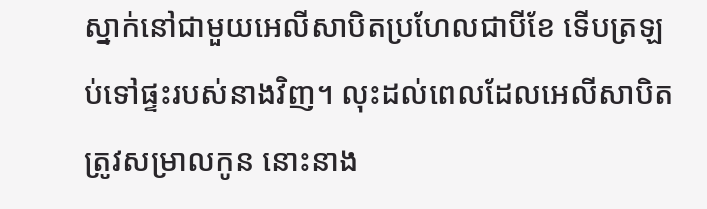ស្នាក់នៅជាមួយអេលីសាបិតប្រហែលជាបីខែ ទើបត្រឡប់ទៅផ្ទះរបស់នាងវិញ។ លុះដល់ពេលដែលអេលីសាបិតត្រូវសម្រាលកូន នោះនាង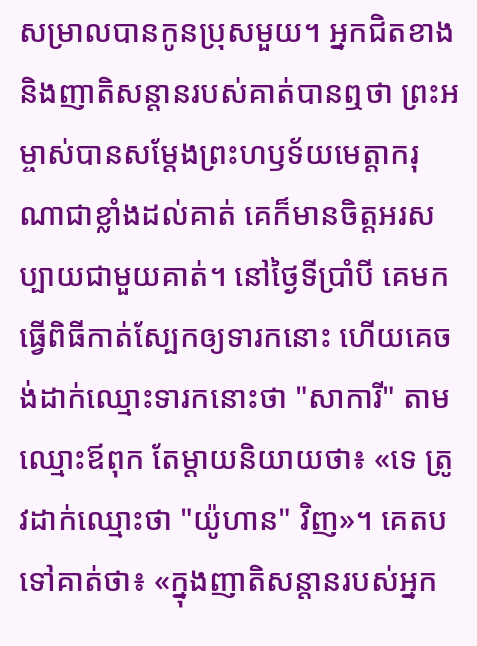សម្រាលបានកូនប្រុសមួយ។ អ្នកជិតខាង និងញាតិសន្តានរបស់គាត់បានឮថា ព្រះអម្ចាស់បានសម្តែងព្រះហឫទ័យមេត្តាករុណាជាខ្លាំងដល់គាត់ គេក៏មានចិត្តអរសប្បាយជាមួយគាត់។ នៅថ្ងៃទីប្រាំបី គេមកធ្វើពិធីកាត់ស្បែកឲ្យទារកនោះ ហើយគេចង់ដាក់ឈ្មោះទារកនោះថា "សាការី" តាមឈ្មោះឪពុក តែម្តាយនិយាយថា៖ «ទេ ត្រូវដាក់ឈ្មោះថា "យ៉ូហាន" វិញ»។ គេតបទៅគាត់ថា៖ «ក្នុងញាតិសន្តានរបស់អ្នក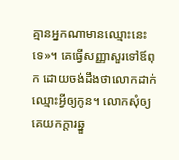គ្មានអ្នកណាមានឈ្មោះនេះទេ»។ គេធ្វើសញ្ញាសួរទៅឪពុក ដោយចង់ដឹងថាលោកដាក់ឈ្មោះអ្វីឲ្យកូន។ លោកសុំឲ្យគេយកក្តារឆ្នួ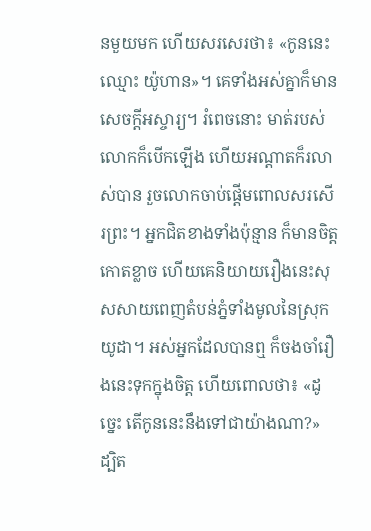នមួយមក ហើយសរសេរថា៖ «កូននេះឈ្មោះ យ៉ូហាន»។ គេទាំងអស់គ្នាក៏មានសេចក្តីអស្ចារ្យ។ រំពេចនោះ មាត់របស់លោកក៏បើកឡើង ហើយអណ្តាតក៏រលាស់បាន រួចលោកចាប់ផ្តើមពោលសរសើរព្រះ។ អ្នកជិតខាងទាំងប៉ុន្មាន ក៏មានចិត្តកោតខ្លាច ហើយគេនិយាយរឿងនេះសុសសាយពេញតំបន់ភ្នំទាំងមូលនៃស្រុកយូដា។ អស់អ្នកដែលបានឮ ក៏ចងចាំរឿងនេះទុកក្នុងចិត្ត ហើយពោលថា៖ «ដូច្នេះ តើកូននេះនឹងទៅជាយ៉ាងណា?» ដ្បិត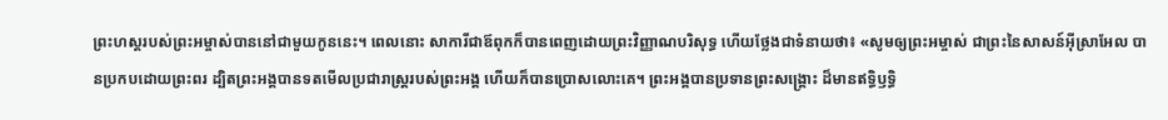ព្រះហស្តរបស់ព្រះអម្ចាស់បាននៅជាមួយកូននេះ។ ពេលនោះ សាការីជាឪពុកក៏បានពេញដោយព្រះវិញ្ញាណបរិសុទ្ធ ហើយថ្លែងជាទំនាយថា៖ «សូមឲ្យព្រះអម្ចាស់ ជាព្រះនៃសាសន៍អ៊ីស្រាអែល បានប្រកបដោយព្រះពរ ដ្បិតព្រះអង្គបានទតមើលប្រជារាស្ត្ររបស់ព្រះអង្គ ហើយក៏បានប្រោសលោះគេ។ ព្រះអង្គបានប្រទានព្រះសង្រ្គោះ ដ៏មានឥទ្ធិឫទ្ធិ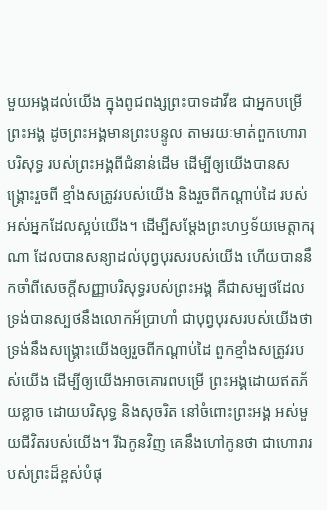មួយអង្គដល់យើង ក្នុងពូជពង្សព្រះបាទដាវីឌ ជាអ្នកបម្រើព្រះអង្គ ដូចព្រះអង្គមានព្រះបន្ទូល តាមរយៈមាត់ពួកហោរាបរិសុទ្ធ របស់ព្រះអង្គពីជំនាន់ដើម ដើម្បីឲ្យយើងបានសង្គ្រោះរួចពី ខ្មាំងសត្រូវរបស់យើង និងរួចពីកណ្តាប់ដៃ របស់អស់អ្នកដែលស្អប់យើង។ ដើម្បីសម្ដែងព្រះហឫទ័យមេត្តាករុណា ដែលបានសន្យាដល់បុព្វបុរសរបស់យើង ហើយបាននឹកចាំពីសេចក្តីសញ្ញាបរិសុទ្ធរបស់ព្រះអង្គ គឺជាសម្បថដែលទ្រង់បានស្បថនឹងលោកអ័ប្រាហាំ ជាបុព្វបុរសរបស់យើងថា ទ្រង់នឹងសង្គ្រោះយើងឲ្យរួចពីកណ្តាប់ដៃ ពួកខ្មាំងសត្រូវរបស់យើង ដើម្បីឲ្យយើងអាចគោរពបម្រើ ព្រះអង្គដោយឥតភ័យខ្លាច ដោយបរិសុទ្ធ និងសុចរិត នៅចំពោះព្រះអង្គ អស់មួយជីវិតរបស់យើង។ រីឯកូនវិញ គេនឹងហៅកូនថា ជាហោរារបស់ព្រះដ៏ខ្ពស់បំផុ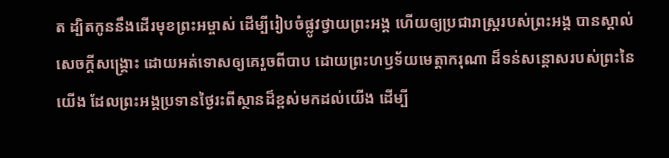ត ដ្បិតកូននឹងដើរមុខព្រះអម្ចាស់ ដើម្បីរៀបចំផ្លូវថ្វាយព្រះអង្គ ហើយឲ្យប្រជារាស្ត្ររបស់ព្រះអង្គ បានស្គាល់សេចក្តីសង្គ្រោះ ដោយអត់ទោសឲ្យគេរួចពីបាប ដោយព្រះហឫទ័យមេត្តាករុណា ដ៏ទន់សន្ដោសរបស់ព្រះនៃយើង ដែលព្រះអង្គប្រទានថ្ងៃរះពីស្ថានដ៏ខ្ពស់មកដល់យើង ដើម្បី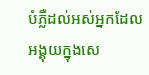បំភ្លឺដល់អស់អ្នកដែលអង្គុយក្នុងសេ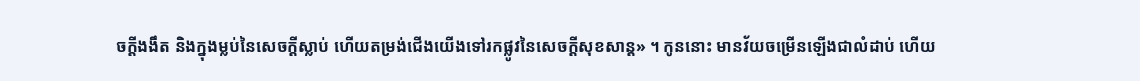ចក្តីងងឹត និងក្នុងម្លប់នៃសេចក្តីស្លាប់ ហើយតម្រង់ជើងយើងទៅរកផ្លូវនៃសេចក្ដីសុខសាន្ត» ។ កូននោះ មានវ័យចម្រើនឡើងជាលំដាប់ ហើយ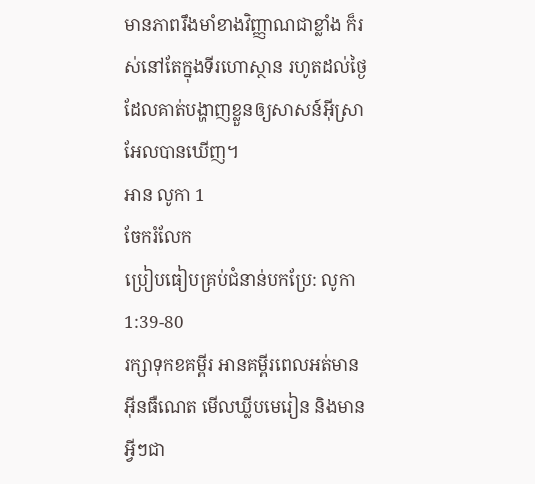មានភាពរឹងមាំខាងវិញ្ញាណជាខ្លាំង ក៏រស់នៅតែក្នុងទីរហោស្ថាន រហូតដល់ថ្ងៃដែលគាត់បង្ហាញខ្លួនឲ្យសាសន៍អ៊ីស្រាអែលបានឃើញ។
អាន លូកា 1
ចែករំលែក
ប្រៀបធៀបគ្រប់ជំនាន់បកប្រែ: លូកា 1:39-80
រក្សាទុកខគម្ពីរ អានគម្ពីរពេលអត់មានអ៊ីនធឺណេត មើលឃ្លីបមេរៀន និងមានអ្វីៗជា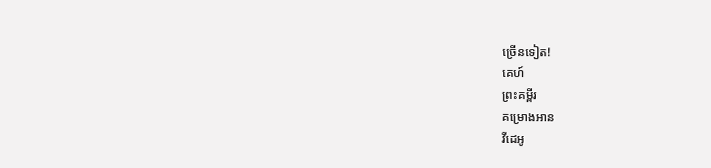ច្រើនទៀត!
គេហ៍
ព្រះគម្ពីរ
គម្រោងអាន
វីដេអូ